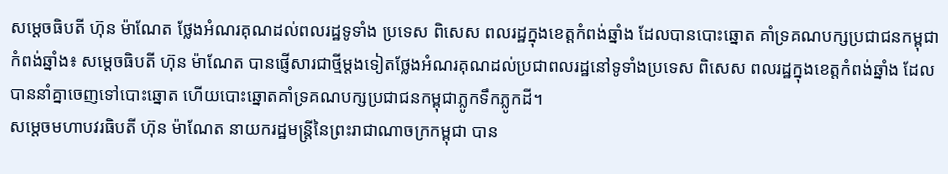សម្តេចធិបតី ហ៊ុន ម៉ាណែត ថ្លែងអំណរគុណដល់ពលរដ្ឋទូទាំង ប្រទេស ពិសេស ពលរដ្ឋក្នុងខេត្តកំពង់ឆ្នាំង ដែលបានបោះឆ្នោត គាំទ្រគណបក្សប្រជាជនកម្ពុជា
កំពង់ឆ្នាំង៖ សម្តេចធិបតី ហ៊ុន ម៉ាណែត បានផ្ញើសារជាថ្មីម្តងទៀតថ្លែងអំណរគុណដល់ប្រជាពលរដ្ឋនៅទូទាំងប្រទេស ពិសេស ពលរដ្ឋក្នុងខេត្តកំពង់ឆ្នាំង ដែលបាននាំគ្នាចេញទៅបោះឆ្នោត ហើយបោះឆ្នោតគាំទ្រគណបក្សប្រជាជនកម្ពុជាភ្លូកទឹកភ្លូកដី។
សម្តេចមហាបវរធិបតី ហ៊ុន ម៉ាណែត នាយករដ្ឋមន្ត្រីនៃព្រះរាជាណាចក្រកម្ពុជា បាន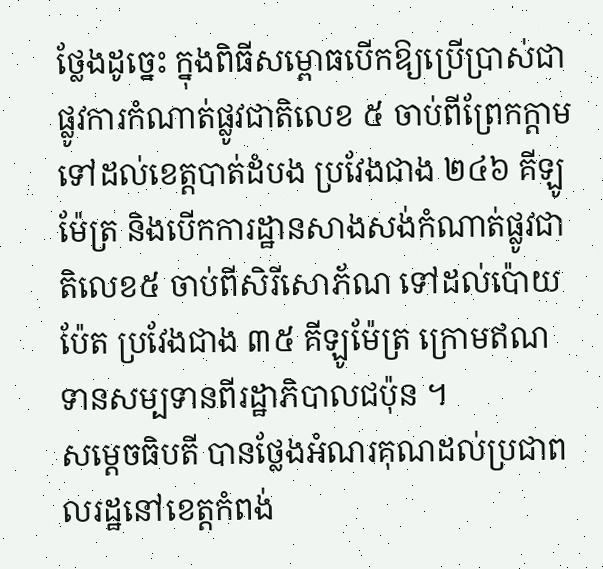ថ្លែងដូច្នេះ ក្នុងពិធីសម្ពោធបើកឱ្យប្រើប្រាស់ជាផ្លូវការកំណាត់ផ្លូវជាតិលេខ ៥ ចាប់ពីព្រែកក្ដាម ទៅដល់ខេត្តបាត់ដំបង ប្រវែងជាង ២៤៦ គីឡូម៉ែត្រ និងបើកការដ្ឋានសាងសង់កំណាត់ផ្លូវជាតិលេខ៥ ចាប់ពីសិរីសោភ័ណ ទៅដល់ប៉ោយប៉ែត ប្រវែងជាង ៣៥ គីឡូម៉ែត្រ ក្រោមឥណទានសម្បទានពីរដ្ឋាភិបាលជប៉ុន ។
សម្តេចធិបតី បានថ្លែងអំណរគុណដល់ប្រជាពលរដ្ឋនៅខេត្តកំពង់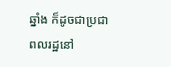ឆ្នាំង ក៏ដូចជាប្រជាពលរដ្ឋនៅ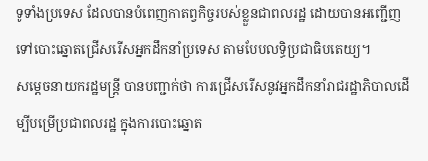ទូទាំងប្រទេស ដែលបានបំពេញកាតព្វកិច្ចរបស់ខ្លួនជាពលរដ្ឋ ដោយបានអញ្ជើញទៅបោះឆ្នោតជ្រើសរើសអ្នកដឹកនាំប្រទេស តាមបែបលទ្ធិប្រជាធិបតេយ្យ។
សម្តេចនាយករដ្ឋមន្ត្រី បានបញ្ជាក់ថា ការជ្រើសរើសនូវអ្នកដឹកនាំរាជរដ្ឋាភិបាលដើម្បីបម្រើប្រជាពលរដ្ឋ ក្នុងការបោះឆ្នោត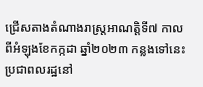ជ្រើសតាងតំណាងរាស្ត្រអាណត្តិទី៧ កាលពីអំឡុងខែកក្កដា ឆ្នាំ២០២៣ កន្លងទៅនេះ ប្រជាពលរដ្ឋនៅ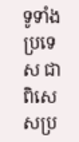ទូទាំងប្រទេស ជាពិសេសប្រ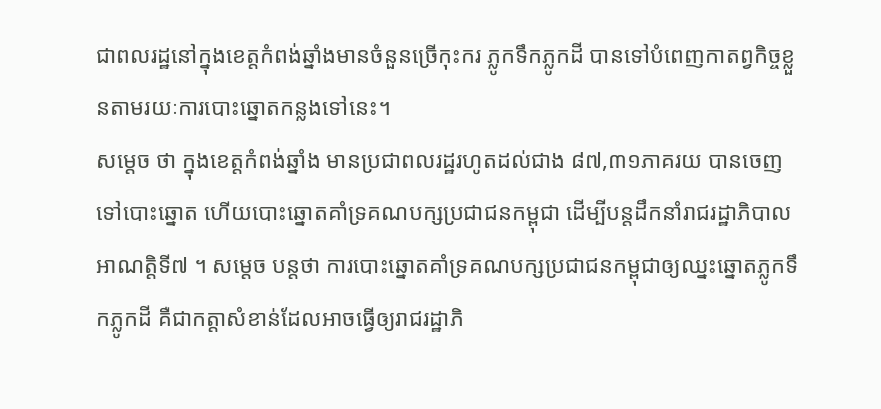ជាពលរដ្ឋនៅក្នុងខេត្តកំពង់ឆ្នាំងមានចំនួនច្រើកុះករ ភ្លូកទឹកភ្លូកដី បានទៅបំពេញកាតព្វកិច្ចខ្លួនតាមរយៈការបោះឆ្នោតកន្លងទៅនេះ។
សម្តេច ថា ក្នុងខេត្តកំពង់ឆ្នាំង មានប្រជាពលរដ្ឋរហូតដល់ជាង ៨៧,៣១ភាគរយ បានចេញទៅបោះឆ្នោត ហើយបោះឆ្នោតគាំទ្រគណបក្សប្រជាជនកម្ពុជា ដើម្បីបន្តដឹកនាំរាជរដ្ឋាភិបាលអាណត្តិទី៧ ។ សម្តេច បន្តថា ការបោះឆ្នោតគាំទ្រគណបក្សប្រជាជនកម្ពុជាឲ្យឈ្នះឆ្នោតភ្លូកទឹកភ្លូកដី គឺជាកត្តាសំខាន់ដែលអាចធ្វើឲ្យរាជរដ្ឋាភិ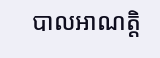បាលអាណត្តិ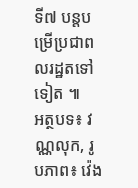ទី៧ បន្តបម្រើប្រជាពលរដ្ឋតទៅទៀត ៕
អត្ថបទ៖ វណ្ណលុក, រូបភាព៖ វ៉េង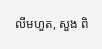លីមហួត, សួង ពិ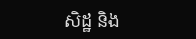សិដ្ឋ និង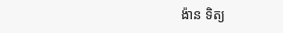ង៉ាន ទិត្យ